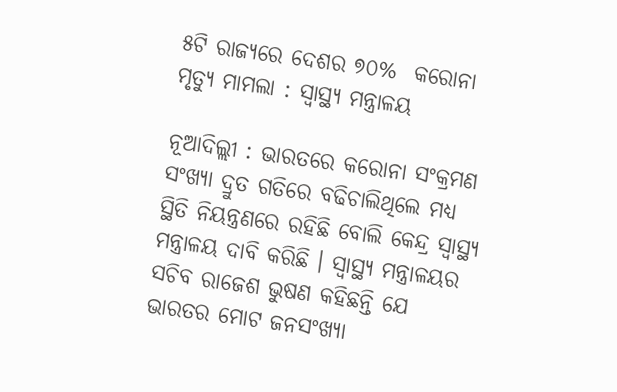୫ଟି ରାଜ୍ୟରେ ଦେଶର ୭୦%  କରୋନା ମୃତ୍ୟୁ ମାମଲା : ସ୍ୱାସ୍ଥ୍ୟ ମନ୍ତ୍ରାଳୟ

ନୂଆଦିଲ୍ଲୀ : ଭାରତରେ କରୋନା ସଂକ୍ରମଣ ସଂଖ୍ୟା ଦ୍ରୁତ ଗତିରେ ବଢିଚାଲିଥିଲେ ମଧ୍ୟ ସ୍ଥିତି ନିୟନ୍ତ୍ରଣରେ ରହିଛି ବୋଲି କେନ୍ଦ୍ର ସ୍ୱାସ୍ଥ୍ୟ ମନ୍ତ୍ରାଳୟ ଦାବି କରିଛି । ସ୍ୱାସ୍ଥ୍ୟ ମନ୍ତ୍ରାଳୟର ସଚିବ ରାଜେଶ ଭୁଷଣ କହିଛନ୍ତି ଯେ ଭାରତର ମୋଟ ଜନସଂଖ୍ୟା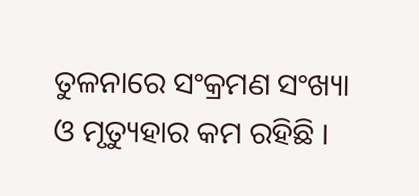ତୁଳନାରେ ସଂକ୍ରମଣ ସଂଖ୍ୟା ଓ ମୃତ୍ୟୁହାର କମ ରହିଛି ।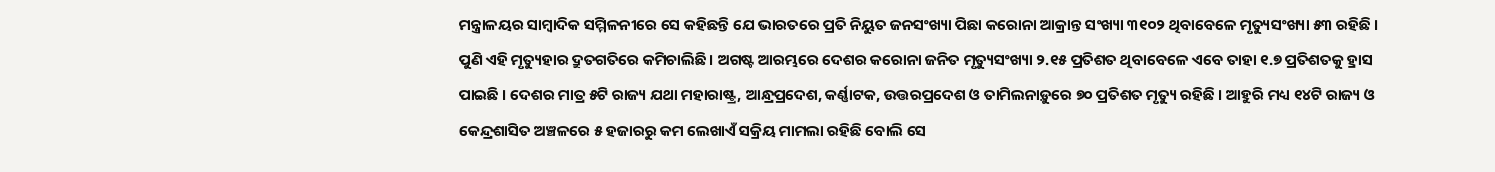ମନ୍ତ୍ରାଳୟର ସାମ୍ବାଦିକ ସମ୍ମିଳନୀରେ ସେ କହିଛନ୍ତି ଯେ ଭାରତରେ ପ୍ରତି ନିୟୁତ ଜନସଂଖ୍ୟା ପିଛା କରୋନା ଆକ୍ରାନ୍ତ ସଂଖ୍ୟା ୩୧୦୨ ଥିବାବେଳେ ମୃତ୍ୟୁସଂଖ୍ୟା ୫୩ ରହିଛି । ପୁଣି ଏହି ମୃତ୍ୟୁହାର ଦ୍ରୁତଗତିରେ କମିଚାଲିଛି । ଅଗଷ୍ଟ ଆରମ୍ଭରେ ଦେଶର କରୋନା ଜନିତ ମୃତ୍ୟୁସଂଖ୍ୟା ୨.୧୫ ପ୍ରତିଶତ ଥିବାବେଳେ ଏବେ ତାହା ୧.୭ ପ୍ରତିଶତକୁ ହ୍ରାସ ପାଇଛି । ଦେଶର ମାତ୍ର ୫ଟି ରାଜ୍ୟ ଯଥା ମହାରାଷ୍ଟ୍ର, ଆନ୍ଧ୍ରପ୍ରଦେଶ, କର୍ଣ୍ଣାଟକ, ଉତ୍ତରପ୍ରଦେଶ ଓ ତାମିଲନାଡ଼ୁରେ ୭୦ ପ୍ରତିଶତ ମୃତ୍ୟୁ ରହିଛି । ଆହୁରି ମଧ୍ୟ ୧୪ଟି ରାଜ୍ୟ ଓ କେନ୍ଦ୍ରଶାସିତ ଅଞ୍ଚଳରେ ୫ ହଜାରରୁ କମ ଲେଖାଏଁ ସକ୍ରିୟ ମାମଲା ରହିଛି ବୋଲି ସେ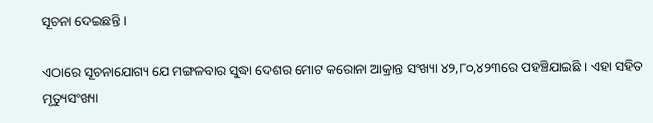ସୂଚନା ଦେଇଛନ୍ତି ।

ଏଠାରେ ସୂଚନାଯୋଗ୍ୟ ଯେ ମଙ୍ଗଳବାର ସୁଦ୍ଧା ଦେଶର ମୋଟ କରୋନା ଆକ୍ରାନ୍ତ ସଂଖ୍ୟା ୪୨,୮୦,୪୨୩ରେ ପହଞ୍ଚିଯାଇଛି । ଏହା ସହିତ ମୃତ୍ୟୁସଂଖ୍ୟା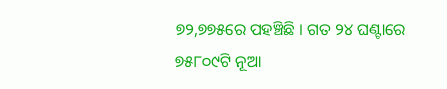୭୨,୭୭୫ରେ ପହଞ୍ଚିଛି । ଗତ ୨୪ ଘଣ୍ଟାରେ ୭୫୮୦୯ଟି ନୂଆ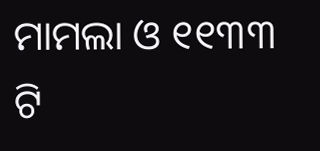ମାମଲା ଓ ୧୧୩୩ ଟି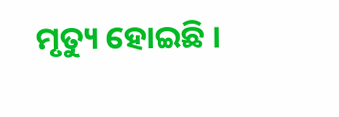ମୃତ୍ୟୁ ହୋଇଛି ।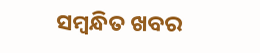ସମ୍ବନ୍ଧିତ ଖବର